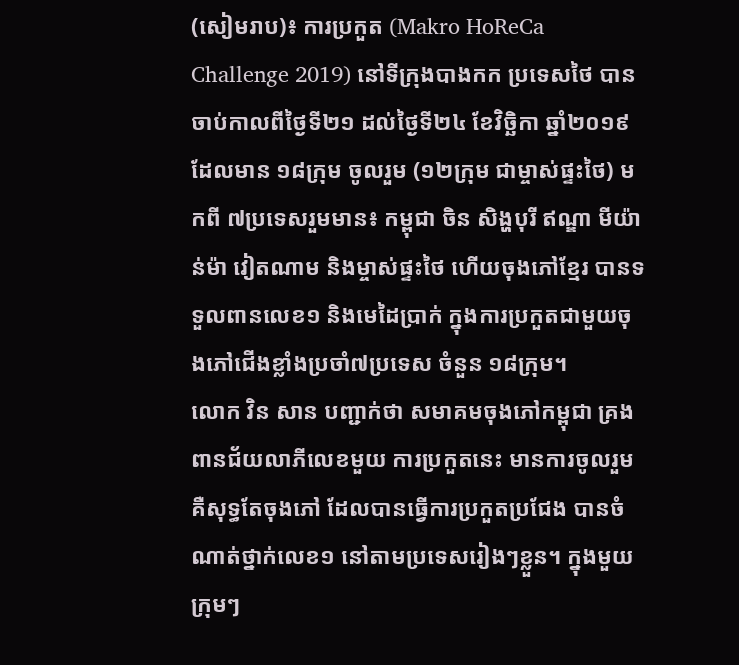(សៀមរាប)៖ ការប្រកួត (Makro HoReCa Challenge 2019) នៅទីក្រុងបាងកក ប្រទេសថៃ បានចាប់កាលពីថ្ងៃទី២១ ដល់ថ្ងៃទី២៤ ខែវិច្ឆិកា ឆ្នាំ២០១៩ ដែលមាន ១៨ក្រុម ចូលរួម (១២ក្រុម ជាម្ចាស់ផ្ទះថៃ) មកពី ៧ប្រទេសរួមមាន៖ កម្ពុជា ចិន សិង្ហបុរី ឥណ្ឌា មីយ៉ាន់ម៉ា វៀតណាម និងម្ចាស់ផ្ទះថៃ ហើយចុងភៅខ្មែរ បានទទួលពានលេខ១ និងមេដៃប្រាក់ ក្នុងការប្រកួតជាមួយចុងភៅជើងខ្លាំងប្រចាំ៧ប្រទេស ចំនួន ១៨ក្រុម។
លោក វិន សាន បញ្ជាក់ថា សមាគមចុងភៅកម្ពុជា គ្រងពានជ័យលាភីលេខមួយ ការប្រកួតនេះ មានការចូលរួម គឺសុទ្ធតែចុងភៅ ដែលបានធ្វើការប្រកួតប្រជែង បានចំណាត់ថ្នាក់លេខ១ នៅតាមប្រទេសរៀងៗខ្លួន។ ក្នុងមួយក្រុមៗ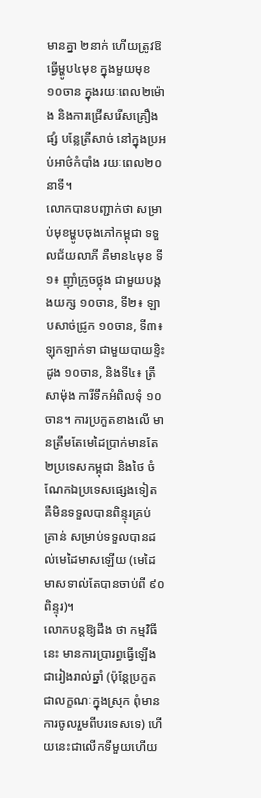មានគ្នា ២នាក់ ហើយត្រូវឱធ្វើម្ហូប៤មុខ ក្នុងមួយមុខ ១០ចាន ក្នុងរយៈពេល២ម៉ោង និងការជ្រើសរើសគ្រឿងផ្សំ បន្លែត្រីសាច់ នៅក្នុងប្រអប់អាថ៌កំបាំង រយៈពេល២០នាទី។
លោកបានបញ្ជាក់ថា សម្រាប់មុខម្ហូបចុងភៅកម្ពុជា ទទួលជ័យលាភី គឺមាន៤មុខ ទី១៖ ញ៉ាំក្រូចថ្លុង ជាមួយបង្កងយក្ស ១០ចាន, ទី២៖ ឡាបសាច់ជ្រូក ១០ចាន, ទី៣៖ ឡុកឡាក់ទា ជាមួយបាយខ្ទិះដូង ១០ចាន, និងទី៤៖ ត្រីសាម៉ុង ការីទឹកអំពិលទុំ ១០ចាន។ ការប្រកួតខាងលើ មានត្រឹមតែមេដៃប្រាក់មានតែ ២ប្រទេសកម្ពុជា និងថៃ ចំណែកឯប្រទេសផ្សេងទៀត គឺមិនទទួលបានពិន្ទុរគ្រប់គ្រាន់ សម្រាប់ទទួលបានដល់មេដៃមាសឡើយ (មេដៃមាសទាល់តែបានចាប់ពី ៩០ពិន្ទុរ)។
លោកបន្តឱ្យដឹង ថា កម្មវិធីនេះ មានការប្រារព្ធធ្វើឡើងជារៀងរាល់ឆ្នាំ (ប៉ុន្តែប្រកួតជាលក្ខណៈក្នុងស្រុក ពុំមានការចូលរួមពីបរទេសទេ) ហើយនេះជាលើកទីមួយហើយ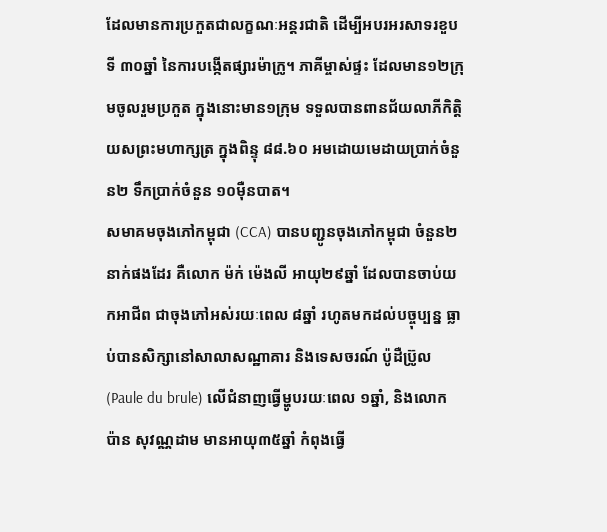ដែលមានការប្រកួតជាលក្ខណៈអន្តរជាតិ ដើម្បីអបរអរសាទរខួបទី ៣០ឆ្នាំ នៃការបង្កើតផ្សារម៉ាក្រូ។ ភាគីម្ចាស់ផ្ទះ ដែលមាន១២ក្រុមចូលរួមប្រកួត ក្នុងនោះមាន១ក្រុម ទទួលបានពានជ័យលាភីកិត្តិយសព្រះមហាក្សត្រ ក្នុងពិន្ទុ ៨៨.៦០ អមដោយមេដាយប្រាក់ចំនួន២ ទឹកប្រាក់ចំនួន ១០ម៉ឺនបាត។
សមាគមចុងភៅកម្ពុជា (CCA) បានបញ្ជូនចុងភៅកម្ពុជា ចំនួន២នាក់ផងដែរ គឺលោក ម៉ក់ ម៉េងលី អាយុ២៩ឆ្នាំ ដែលបានចាប់យកអាជីព ជាចុងភៅអស់រយៈពេល ៨ឆ្នាំ រហូតមកដល់បច្ចុប្បន្ន ធ្លាប់បានសិក្សានៅសាលាសណ្ឋាគារ និងទេសចរណ៍ ប៉ូដឺប្រ៊ូល (Paule du brule) លើជំនាញធ្វើម្ហូបរយៈពេល ១ឆ្នាំ, និងលោក ប៉ាន សុវណ្ណដាម មានអាយុ៣៥ឆ្នាំ កំពុងធ្វើ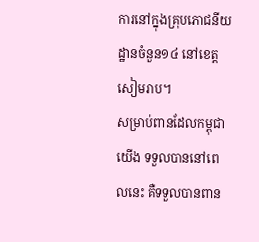ការនៅក្នុងគ្រុបភោជនីយដ្ឋានចំនួន១៤ នៅខេត្តសៀមរាប។
សម្រាប់ពានដែលកម្ពុជាយើង ទទួលបាននៅពេលនេះ គឺទទួលបានពាន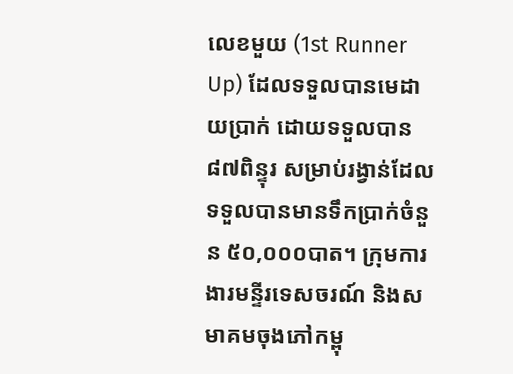លេខមួយ (1st Runner Up) ដែលទទួលបានមេដាយប្រាក់ ដោយទទួលបាន ៨៧ពិន្ទុរ សម្រាប់រង្វាន់ដែលទទួលបានមានទឹកប្រាក់ចំនួន ៥០,០០០បាត។ ក្រុមការងារមន្ទីរទេសចរណ៍ និងសមាគមចុងភៅកម្ពុ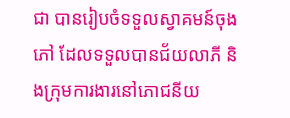ជា បានរៀបចំទទួលស្វាគមន៍ចុងភៅ ដែលទទួលបានជ័យលាភី និងក្រុមការងារនៅភោជនីយ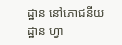ដ្ឋាន នៅភោជនីយដ្ឋាន ហ្វា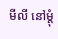មីលី នៅម្ដុំ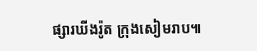ផ្សារឃីងរ៉ូត ក្រុងសៀមរាប៕